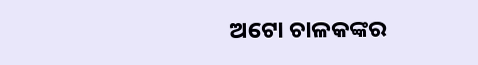ଅଟୋ ଚାଳକଙ୍କର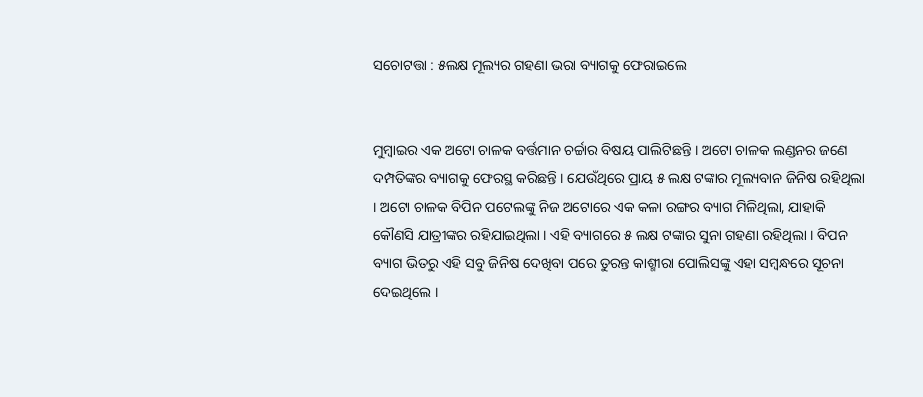ସଚୋଟତ୍ତା : ୫ଲକ୍ଷ ମୂଲ୍ୟର ଗହଣା ଭରା ବ୍ୟାଗକୁ ଫେରାଇଲେ


ମୁମ୍ବାଇର ଏକ ଅଟୋ ଚାଳକ ବର୍ତ୍ତମାନ ଚର୍ଚ୍ଚାର ବିଷୟ ପାଲିଟିଛନ୍ତି । ଅଟୋ ଚାଳକ ଲଣ୍ଡନର ଜଣେ ଦମ୍ପତିଙ୍କର ବ୍ୟାଗକୁ ଫେରସ୍ଥ କରିଛନ୍ତି । ଯେଉଁଥିରେ ପ୍ରାୟ ୫ ଲକ୍ଷ ଟଙ୍କାର ମୂଲ୍ୟବାନ ଜିନିଷ ରହିଥିଲା । ଅଟୋ ଚାଳକ ବିପିନ ପଟେଲଙ୍କୁ ନିଜ ଅଟୋରେ ଏକ କଳା ରଙ୍ଗର ବ୍ୟାଗ ମିଳିଥିଲା, ଯାହାକି କୌଣସି ଯାତ୍ରୀଙ୍କର ରହିଯାଇଥିଲା । ଏହି ବ୍ୟାଗରେ ୫ ଲକ୍ଷ ଟଙ୍କାର ସୁନା ଗହଣା ରହିଥିଲା । ବିପନ ବ୍ୟାଗ ଭିତରୁ ଏହି ସବୁ ଜିନିଷ ଦେଖିବା ପରେ ତୁରନ୍ତ କାଶ୍ମୀରା ପୋଲିସଙ୍କୁ ଏହା ସମ୍ବନ୍ଧରେ ସୂଚନା ଦେଇଥିଲେ ।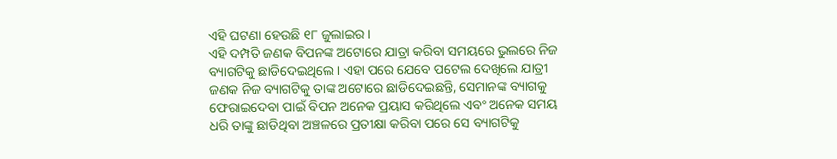ଏହି ଘଟଣା ହେଉଛି ୧୮ ଜୁଲାଇର ।
ଏହି ଦମ୍ପତି ଜଣକ ବିପନଙ୍କ ଅଟୋରେ ଯାତ୍ରା କରିବା ସମୟରେ ଭୁଲରେ ନିଜ ବ୍ୟାଗଟିକୁ ଛାଡିଦେଇଥିଲେ । ଏହା ପରେ ଯେବେ ପଟେଲ ଦେଖିଲେ ଯାତ୍ରୀ ଜଣକ ନିଜ ବ୍ୟାଗଟିକୁ ତାଙ୍କ ଅଟୋରେ ଛାଡିଦେଇଛନ୍ତି, ସେମାନଙ୍କ ବ୍ୟାଗକୁ ଫେରାଇଦେବା ପାଇଁ ବିପନ ଅନେକ ପ୍ରୟାସ କରିଥିଲେ ଏବଂ ଅନେକ ସମୟ ଧରି ତାଙ୍କୁ ଛାଡିଥିବା ଅଞ୍ଚଳରେ ପ୍ରତୀକ୍ଷା କରିବା ପରେ ସେ ବ୍ୟାଗଟିକୁ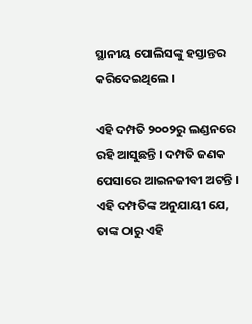ସ୍ଥାନୀୟ ପୋଲିସଙ୍କୁ ହସ୍ତାନ୍ତର କରିଦେଇଥିଲେ ।

ଏହି ଦମ୍ପତି ୨୦୦୨ରୁ ଲଣ୍ଡନରେ ରହି ଆସୁଛନ୍ତି । ଦମ୍ପତି ଜଣକ ପେସାରେ ଆଇନଜୀବୀ ଅଟନ୍ତି । ଏହି ଦମ୍ପତିଙ୍କ ଅନୁଯାୟୀ ଯେ, ତାଙ୍କ ଠାରୁ ଏହି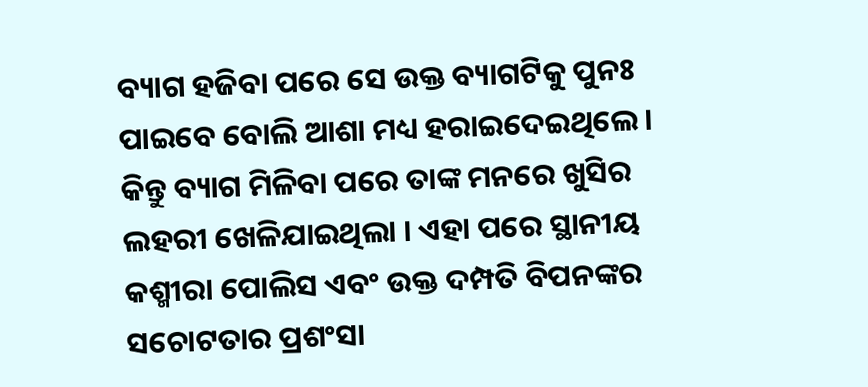ବ୍ୟାଗ ହଜିବା ପରେ ସେ ଉକ୍ତ ବ୍ୟାଗଟିକୁ ପୁନଃ ପାଇବେ ବୋଲି ଆଶା ମଧ୍ୟ ହରାଇଦେଇଥିଲେ । କିନ୍ତୁ ବ୍ୟାଗ ମିଳିବା ପରେ ତାଙ୍କ ମନରେ ଖୁସିର ଲହରୀ ଖେଳିଯାଇଥିଲା । ଏହା ପରେ ସ୍ଥାନୀୟ କଶ୍ମୀରା ପୋଲିସ ଏବଂ ଉକ୍ତ ଦମ୍ପତି ବିପନଙ୍କର ସଚୋଟତାର ପ୍ରଶଂସା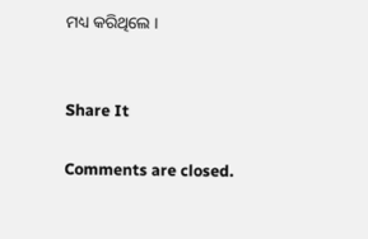ମଧ୍ୟ କରିଥିଲେ ।


Share It

Comments are closed.